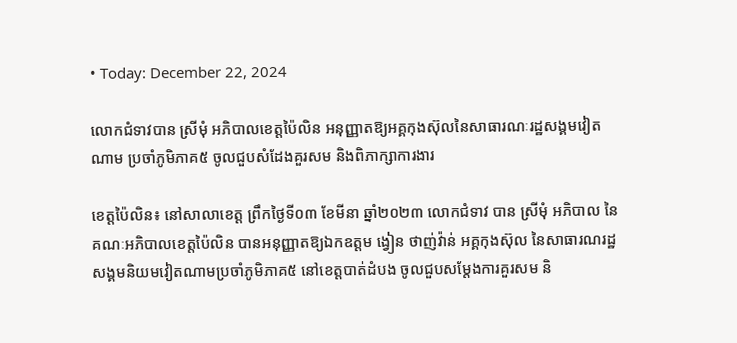• Today: December 22, 2024

លោកជំទាវបាន ស្រីមុំ អភិបាលខេត្តប៉ៃលិន អនុញ្ញាតឱ្យអគ្គកុងស៊ុលនៃសាធារណៈរដ្ឋសង្គមវៀតណាម ប្រចាំភូមិភាគ៥ ចូលជួបសំដែងគួរសម និងពិភាក្សាការងារ

ខេត្តប៉ៃលិន៖ នៅសាលាខេត្ត ព្រឹកថ្ងៃទី០៣ ខែមីនា ឆ្នាំ២០២៣ លោកជំទាវ បាន ស្រីមុំ អភិបាល នៃគណៈអភិបាលខេត្តប៉ៃលិន បានអនុញ្ញាតឱ្យឯកឧត្តម ង្វៀន ថាញ់វ៉ាន់ អគ្គកុងស៊ុល នៃសាធារណរដ្ឋសង្គមនិយមវៀតណាមប្រចាំភូមិភាគ៥ នៅខេត្តបាត់ដំបង ចូលជួបសម្តែងការគួរសម និ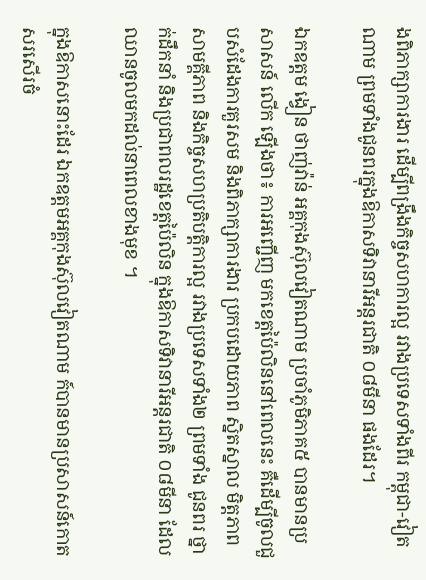ងពិភាក្សាការងារ ដើម្បីពង្រឹងកិច្ចសហការល្អ រវាងប្រទេសទាំងពីរ កម្ពុជា-វៀតណាម ព្រមទាំងជូនពរក្នុងឱកាសទិវានារីអន្តរជាតិ ០៨មីនា ផងដែរ។

ឯកឧត្តម ង្វៀន ថាញ់វ៉ាន់ អគ្គកុងស៊ុលវៀតណាម ប្រចាំភូមិភាគ៥ បានមានប្រសាសន៍ លើក ឡើងថា៖ ការអញ្ជើញ មកខេត្តប៉ៃលិននៅពេលនេះ គឺដើម្បីចូលជួបសំដែងការគួរសម និងពិភាក្សាការងារ ប្រកបដោយភាព ស្និតស្នាល មិត្តភាព សាមគ្គីភាព និងកិច្ចសហប្រតិបត្តិការល្អ រវាងប្រទេសទាំង២ ព្រមទាំង ជូនពរ ថ្នាក់ដឹកនាំ និងប្រជាពលរដ្ឋខេត្តប៉ៃលិន ក្នុងឱកាសទិវានារីអន្តរជាតិ ០៨មីនា ដែលឈានចូលមកដល់នាពេលខាងមុខ ។

ក្នុងឱកាសនោះដែរ ឯកឧត្តមអគ្គកុងស៊ុលវៀតណាម ក៍បានមានប្រសាសន៍កោតសរសើរចំ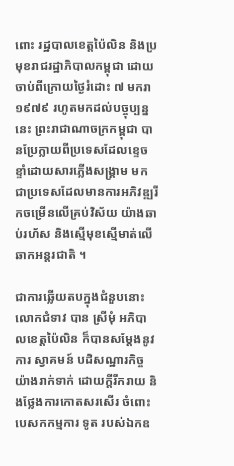ពោះ រដ្ឋបាលខេត្តប៉ៃលិន និងប្រមុខរាជរដ្ឋាភិបាលកម្ពុជា ដោយចាប់ពីក្រោយថ្ងៃរំដោះ ៧ មករា ១៩៧៩ រហូតមកដល់បច្ចុប្បន្ននេះ ព្រះរាជាណាចក្រកម្ពុជា បានប្រែក្លាយពីប្រទេសដែលខ្ទេចខ្ទាំដោយសារភ្លើងសង្គ្រាម មកជាប្រទេសដែលមានការអភិវឌ្ឍរីកចម្រើនលើគ្រប់វិស័យ យ៉ាងឆាប់រហ័ស និងស្មើមុខស្មើមាត់លើឆាកអន្តរជាតិ ។

ជាការឆ្លើយតបក្នុងជំនួបនោះ លោកជំទាវ បាន ស្រីមុំ អភិបាលខេត្តប៉ៃលិន ក៏បានសម្តែងនូវ ការ ស្វាគមន៍ បដិសណ្ឋារកិច្ចយ៉ាងរាក់ទាក់ ដោយក្តីរីករាយ និងថ្លែងការកោតសរសើរ ចំពោះបេសកកម្មការ ទូត របស់ឯកឧ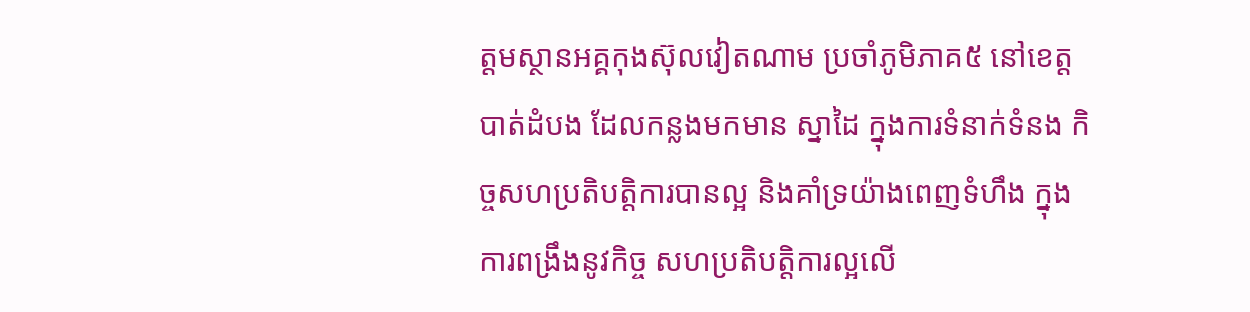ត្តមស្ថានអគ្គកុងស៊ុលវៀតណាម ប្រចាំភូមិភាគ៥ នៅខេត្តបាត់ដំបង ដែលកន្លងមកមាន ស្នាដៃ ក្នុងការទំនាក់ទំនង កិច្ចសហប្រតិបត្តិការបានល្អ និងគាំទ្រយ៉ាងពេញទំហឹង ក្នុងការពង្រឹងនូវកិច្ច សហប្រតិបត្តិការល្អលើ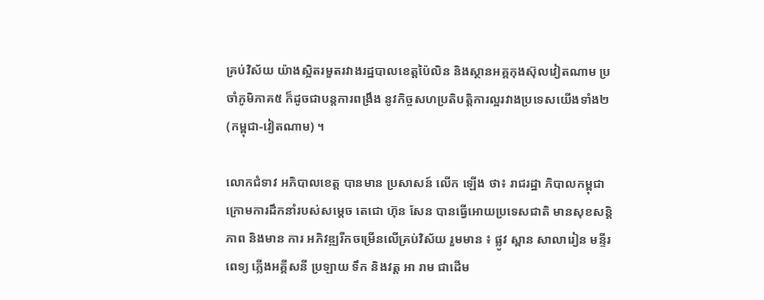គ្រប់វិស័យ យ៉ាងស្អិតរមួតរវាងរដ្ឋបាលខេត្តប៉ៃលិន និងស្ថានអគ្គកុងស៊ុលវៀតណាម ប្រចាំភូមិភាគ៥ ក៏ដូចជាបន្តការពង្រឹង នូវកិច្ចសហប្រតិបត្តិការល្អរវាងប្រទេសយើងទាំង២ (កម្ពុជា-វៀតណាម) ។

លោកជំទាវ អភិបាលខេត្ត បានមាន ប្រសាសន៍ លើក ឡើង ថា៖ រាជរដ្ឋា ភិបាលកម្ពុជា ក្រោមការដឹកនាំរបស់សម្តេច តេជោ ហ៊ុន សែន បានធ្វើអោយប្រទេសជាតិ មានសុខសន្តិភាព និងមាន ការ អភិវឌ្ឍរីកចម្រើនលើគ្រប់វិស័យ រួមមាន ៖ ផ្លូវ ស្ពាន សាលារៀន មន្ទីរពេទ្យ ភ្លើងអគ្គីសនី ប្រឡាយ ទឹក និងវត្ត អា រាម ជាដើម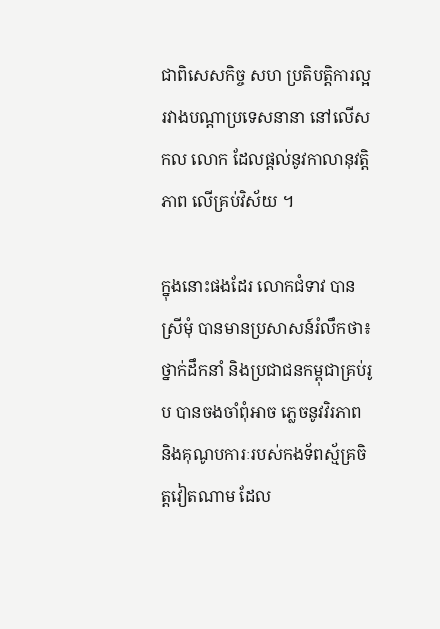ជាពិសេសកិច្ច សហ ប្រតិបត្តិការល្អរវាងបណ្តាប្រទេសនានា នៅលើសកល លោក ដែលផ្តល់នូវកាលានុវត្តិភាព លើគ្រប់វិស័យ ។

ក្នុងនោះផងដែរ លោកជំទាវ បាន ស្រីមុំ បានមានប្រសាសន៍រំលឹកថា៖ ថ្នាក់ដឹកនាំ និងប្រជាជនកម្ពុជាគ្រប់រូប បានចងចាំពុំអាច ភ្លេចនូវវិរភាព និងគុណូបការៈរបស់កងទ័ពស្ម័គ្រចិត្តវៀតណាម ដែល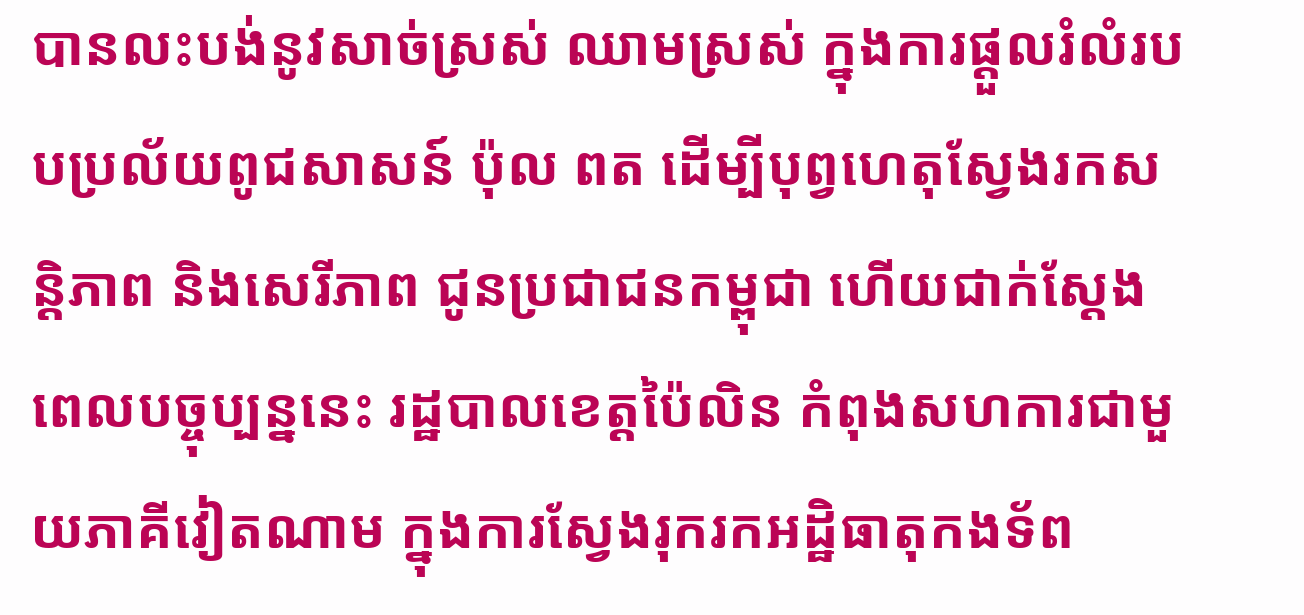បានលះបង់នូវសាច់ស្រស់ ឈាមស្រស់ ក្នុងការផ្ដួលរំលំរបបប្រល័យពូជសាសន៍ ប៉ុល ពត ដើម្បីបុព្វហេតុស្វែងរកសន្តិភាព និងសេរីភាព ជូនប្រជាជនកម្ពុជា ហើយជាក់ស្តែងពេលបច្ចុប្បន្ននេះ រដ្ឋបាលខេត្តប៉ៃលិន កំពុងសហការជាមួយភាគីវៀតណាម ក្នុងការស្វែងរុករកអដ្ឋិធាតុកងទ័ព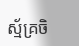ស្ម័គ្រចិ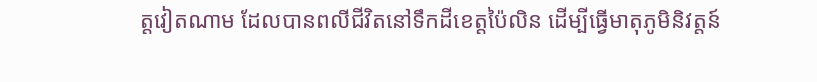ត្តវៀតណាម ដែលបានពលីជីវិតនៅទឹកដីខេត្តប៉ៃលិន ដើម្បីធ្វើមាតុភូមិនិវត្តន៍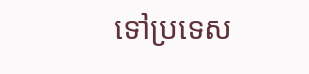ទៅប្រទេស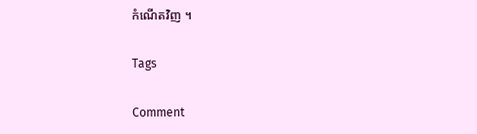កំណើតវិញ ។

Tags

Comment